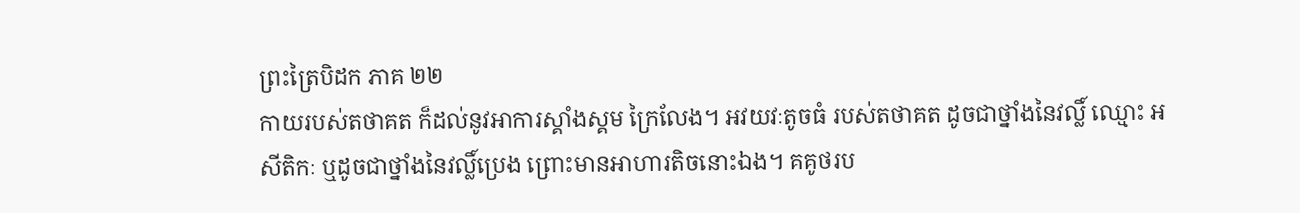ព្រះត្រៃបិដក ភាគ ២២
កាយរបស់តថាគត ក៏ដល់នូវអាការស្គាំងស្គម ក្រៃលែង។ អវយវៈតូចធំ របស់តថាគត ដូចជាថ្នាំងនៃវល្លិ៍ ឈ្មោះ អសីតិកៈ ឬដូចជាថ្នាំងនៃវល្លិ៍ប្រេង ព្រោះមានអាហារតិចនោះឯង។ គគូថរប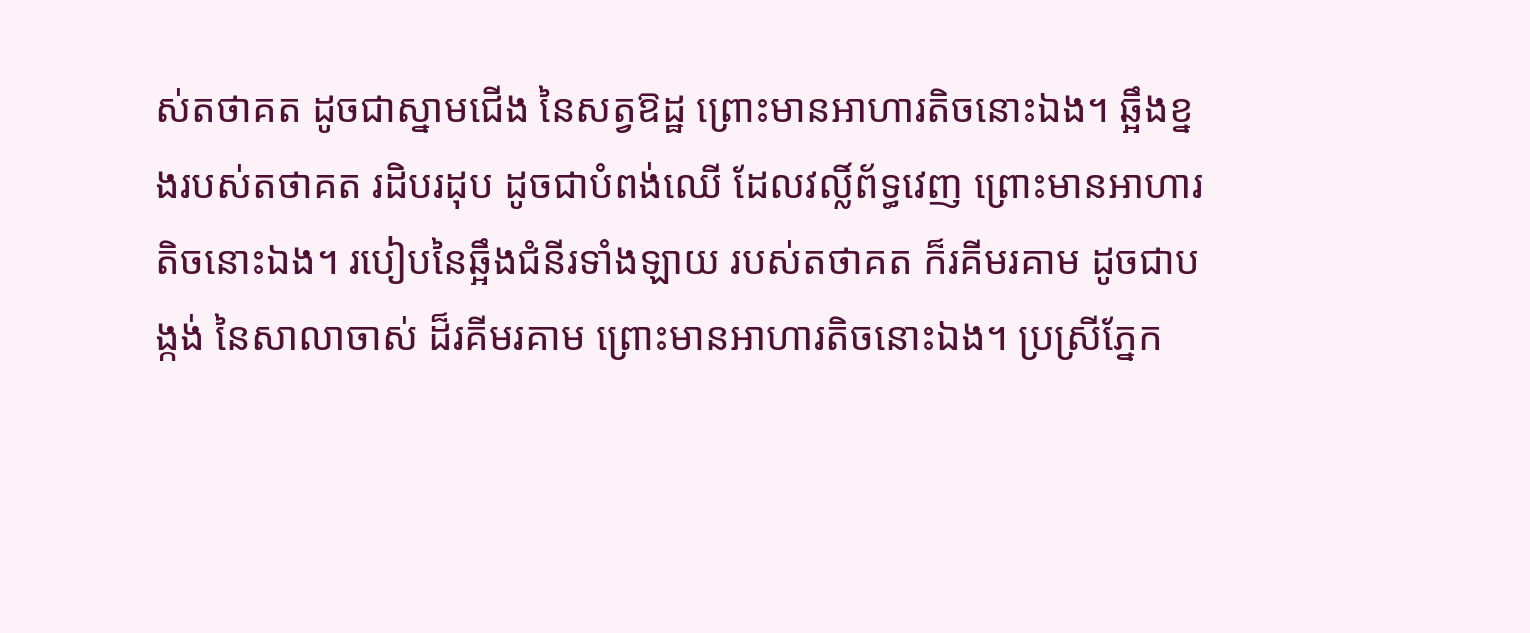ស់តថាគត ដូចជាស្នាមជើង នៃសត្វឱដ្ឋ ព្រោះមានអាហារតិចនោះឯង។ ឆ្អឹងខ្នងរបស់តថាគត រដិបរដុប ដូចជាបំពង់ឈើ ដែលវល្លិ៍ព័ទ្ធវេញ ព្រោះមានអាហារតិចនោះឯង។ របៀបនៃឆ្អឹងជំនីរទាំងឡាយ របស់តថាគត ក៏រគីមរគាម ដូចជាបង្កង់ នៃសាលាចាស់ ដ៏រគីមរគាម ព្រោះមានអាហារតិចនោះឯង។ ប្រស្រីភ្នែក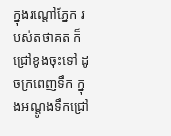ក្នុងរណ្តៅភ្នែក របស់តថាគត ក៏ជ្រៅខូងចុះទៅ ដូចក្រពេញទឹក ក្នុងអណ្តូងទឹកជ្រៅ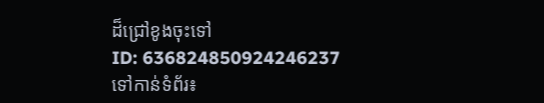ដ៏ជ្រៅខូងចុះទៅ
ID: 636824850924246237
ទៅកាន់ទំព័រ៖